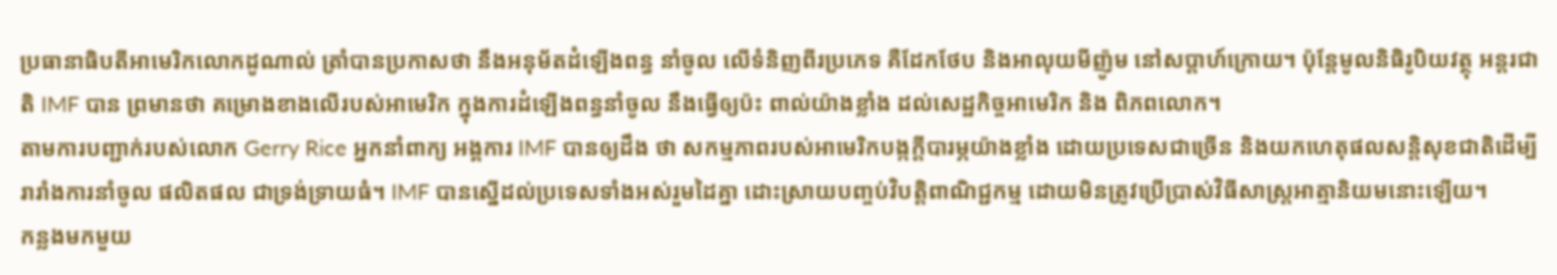ប្រធានាធិបតីអាមេរិកលោកដូណាល់ ត្រាំបានប្រកាសថា នឹងអនុម័តដំឡើងពន្ធ នាំចូល លើទំនិញពីរប្រភេទ គឺដែកថែប និងអាលុយមីញ៉ូម នៅសប្តាហ៍ក្រោយ។ ប៉ុន្តែមូលនិធិរូបិយវត្ថុ អន្តរជាតិ IMF បាន ព្រមានថា គម្រោងខាងលើរបស់អាមេរិក ក្នុងការដំឡើងពន្ធនាំចូល នឹងធ្វើឲ្យប៉ះ ពាល់យ៉ាងខ្លាំង ដល់សេដ្ឋកិច្ចអាមេរិក និង ពិភពលោក។
តាមការបញ្ជាក់របស់លោក Gerry Rice អ្នកនាំពាក្យ អង្គការ IMF បានឲ្យដឹង ថា សកម្មភាពរបស់អាមេរិកបង្កក្តីបារម្ភយ៉ាងខ្លាំង ដោយប្រទេសជាច្រើន និងយកហេតុផលសន្តិសុខជាតិដើម្បីរារាំងការនាំចូល ផលិតផល ជាទ្រង់ទ្រាយធំ។ IMF បានស្នើដល់ប្រទេសទាំងអស់រួមដៃគ្នា ដោះស្រាយបញ្ចប់វិបត្តិពាណិជ្ជកម្ម ដោយមិនត្រូវប្រើប្រាស់វិធីសាស្ត្រអាត្មានិយមនោះឡើយ។
កន្លងមកមួយ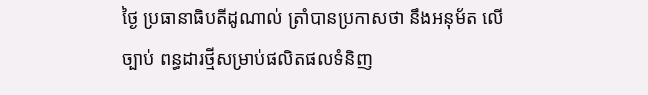ថ្ងៃ ប្រធានាធិបតីដូណាល់ ត្រាំបានប្រកាសថា នឹងអនុម័ត លើច្បាប់ ពន្ធដារថ្មីសម្រាប់ផលិតផលទំនិញ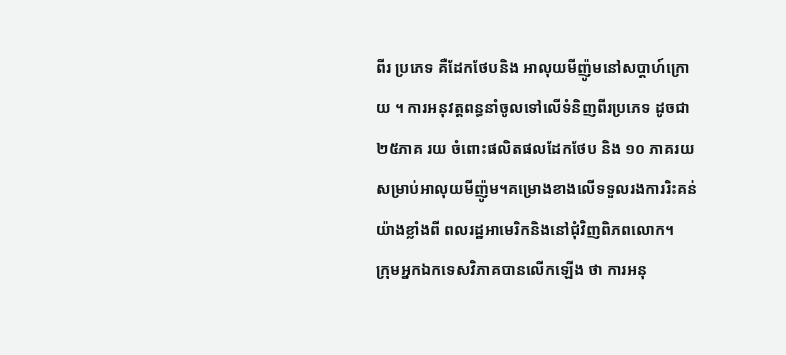ពីរ ប្រភេទ គឺដែកថែបនិង អាលុយមីញ៉ូមនៅសប្តាហ៍ក្រោយ ។ ការអនុវត្តពន្ធនាំចូលទៅលើទំនិញពីរប្រភេទ ដូចជា ២៥ភាគ រយ ចំពោះផលិតផលដែកថែប និង ១០ ភាគរយ សម្រាប់អាលុយមីញ៉ូម។គម្រោងខាងលើទទួលរងការរិះគន់យ៉ាងខ្លាំងពី ពលរដ្ឋអាមេរិកនិងនៅជុំវិញពិភពលោក។
ក្រុមអ្នកឯកទេសវិភាគបានលើកឡើង ថា ការអនុ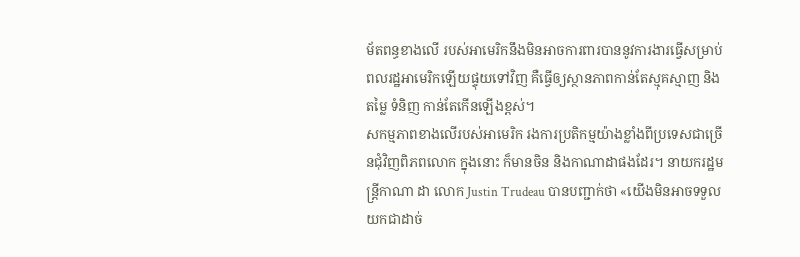ម័តពន្ធខាងលើ របស់អាមេរិកនឹងមិនអាចការពារបាននូវការងារធ្វើសម្រាប់ពលរដ្ឋអាមេរិកឡើយផ្ទុយទៅវិញ គឺធ្វើឲ្យស្ថានភាពកាន់តែស្មុគស្មាញ និងតម្លៃ ទំនិញ កាន់តែកើនឡើងខ្ពស់។
សកម្មភាពខាងលើរបស់អាមេរិក រងការប្រតិកម្មយ៉ាងខ្លាំងពីប្រទេសជាច្រើនជុំវិញពិភពលោក ក្នុងនោះ ក៏មានចិន និងកាណាដាផងដែរ។ នាយករដ្ឋមន្ត្រីកាណា ដា លោក Justin Trudeau បានបញ្ជាក់ថា «យើងមិនអាចទទួលយកជាដាច់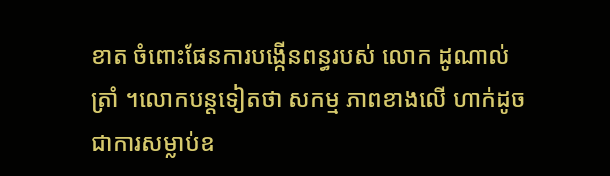ខាត ចំពោះផែនការបង្កើនពន្ធរបស់ លោក ដូណាល់ ត្រាំ ។លោកបន្តទៀតថា សកម្ម ភាពខាងលើ ហាក់ដូចជាការសម្លាប់ឧ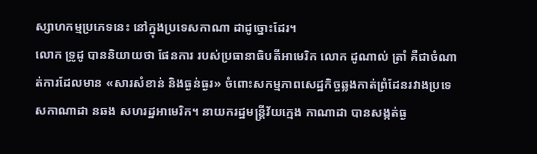ស្សាហកម្មប្រភេទនេះ នៅក្នុងប្រទេសកាណា ដាដូច្នោះដែរ។
លោក ទ្រូដូ បាននិយាយថា ផែនការ របស់ប្រធានាធិបតីអាមេរិក លោក ដូណាល់ ត្រាំ គឺជាចំណាត់ការដែលមាន «សារសំខាន់ និងធ្ងន់ធ្ងរ» ចំពោះសកម្មភាពសេដ្ឋកិច្ចឆ្លងកាត់ព្រំដែនរវាងប្រទេសកាណាដា នឆង សហរដ្ឋអាមេរិក។ នាយករដ្ឋមន្ត្រីវ័យក្មេង កាណាដា បានសង្កត់ធ្ង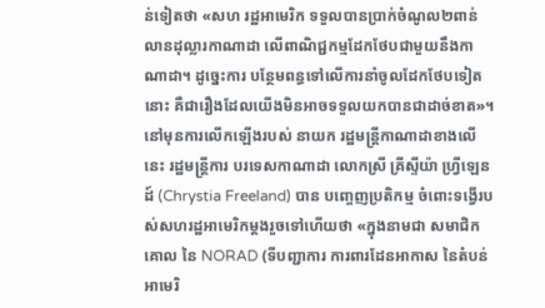ន់ទៀតថា «សហ រដ្ឋអាមេរិក ទទួលបានប្រាក់ចំណូល២ពាន់លានដុល្លារកាណាដា លើពាណិជ្ជកម្មដែកថែបជាមួយនឹងកាណាដា។ ដូច្នេះការ បន្ថែមពន្ធទៅលើការនាំចូលដែកថែបទៀតនោះ គឺជារឿងដែលយើងមិនអាចទទួលយកបានជាដាច់ខាត»។
នៅមុនការលើកឡើងរបស់ នាយក រដ្ឋមន្ត្រីកាណាដាខាងលើនេះ រដ្ឋមន្ត្រីការ បរទេសកាណាដា លោកស្រី គ្រីស្ទីយ៉ា ហ្វ្រីឡេនដ៍ (Chrystia Freeland) បាន បញ្ចេញប្រតិកម្ម ចំពោះទង្វើរបស់សហរដ្ឋអាមេរិកម្តងរួចទៅហើយថា «ក្នុងនាមជា សមាជិកគោល នៃ NORAD (ទីបញ្ជាការ ការពារដែនអាកាស នៃតំបន់អាមេរិ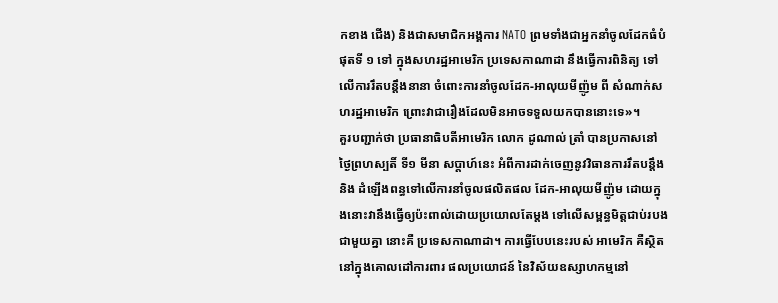កខាង ជើង) និងជាសមាជិកអង្គការ NATO ព្រមទាំងជាអ្នកនាំចូលដែកធំបំផុតទី ១ ទៅ ក្នុងសហរដ្ឋអាមេរិក ប្រទេសកាណាដា នឹងធ្វើការពិនិត្យ ទៅលើការរឹតបន្តឹងនានា ចំពោះការនាំចូលដែក-អាលុយមីញ៉ូម ពី សំណាក់សហរដ្ឋអាមេរិក ព្រោះវាជារឿងដែលមិនអាចទទួលយកបាននោះទេ»។
គួរបញ្ជាក់ថា ប្រធានាធិបតីអាមេរិក លោក ដូណាល់ ត្រាំ បានប្រកាសនៅ ថ្ងៃព្រហស្បតិ៍ ទី១ មីនា សប្តាហ៍នេះ អំពីការដាក់ចេញនូវវិធានការរឹតបន្តឹង និង ដំឡើងពន្ធទៅលើការនាំចូលផលិតផល ដែក-អាលុយមីញ៉ូម ដោយក្នុងនោះវានឹងធ្វើឲ្យប៉ះពាល់ដោយប្រយោលតែម្តង ទៅលើសម្ពន្ធមិត្តជាប់របងជាមួយគ្នា នោះគឺ ប្រទេសកាណាដា។ ការធ្វើបែបនេះរបស់ អាមេរិក គឺស្ថិតនៅក្នុងគោលដៅការពារ ផលប្រយោជន៍ នៃវិស័យឧស្សាហកម្មនៅ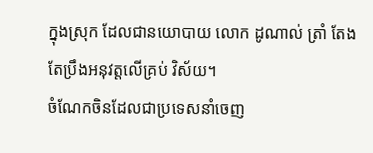ក្នុងស្រុក ដែលជានយោបាយ លោក ដូណាល់ ត្រាំ តែងតែប្រឹងអនុវត្តលើគ្រប់ វិស័យ។
ចំណែកចិនដែលជាប្រទេសនាំចេញ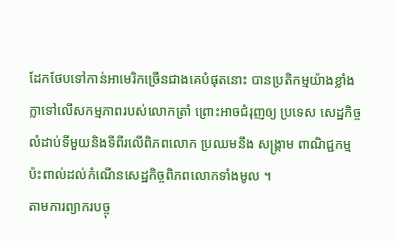ដែកថែបទៅកាន់អាមេរិកច្រើនជាងគេបំផុតនោះ បានប្រតិកម្មយ៉ាងខ្លាំងក្លាទៅលើសកម្មភាពរបស់លោកត្រាំ ព្រោះអាចជំរុញឲ្យ ប្រទេស សេដ្ឋកិច្ចលំដាប់ទីមួយនិងទីពីរលើពិភពលោក ប្រឈមនឹង សង្គ្រាម ពាណិជ្ជកម្ម ប៉ះពាល់ដល់កំណើនសេដ្ឋកិច្ចពិភពលោកទាំងមូល ។
តាមការព្យាករបច្ចុ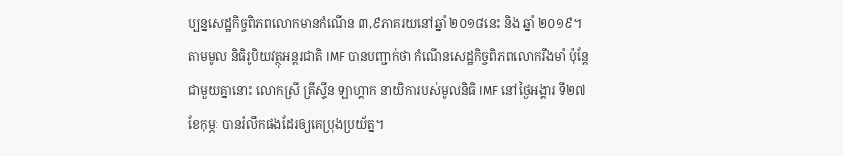ប្បន្នសេដ្ឋកិច្ចពិភពលោកមានកំណើន ៣,៩ភាគរយនៅឆ្នាំ ២០១៨នេះ និង ឆ្នាំ ២០១៩។ តាមមូល និធិរូបិយវត្ថុអន្តរជាតិ IMF បានបញ្ជាក់ថា កំណើនសេដ្ឋកិច្ចពិភពលោករឹងមាំ ប៉ុន្តែ ជាមួយគ្នានោះ លោកស្រី គ្រីស្ទីន ឡាហ្គាក នាយិការបស់មូលនិធិ IMF នៅថ្ងៃអង្គារ ទី២៧ ខែកុម្ភៈ បានរំលឹកផងដែរឲ្យគេប្រុងប្រយ័ត្ន។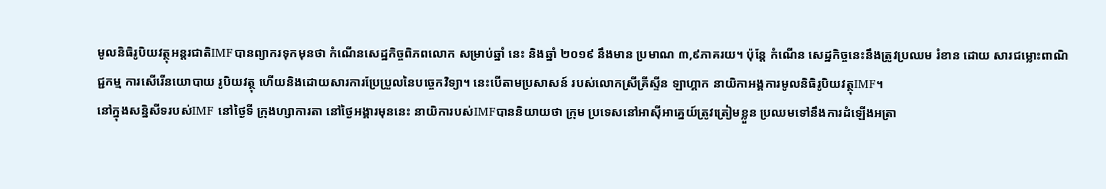មូលនិធិរូបិយវត្ថុអន្តរជាតិIMFបានព្យាករទុកមុនថា កំណើនសេដ្ឋកិច្ចពិភពលោក សម្រាប់ឆ្នាំ នេះ និងឆ្នាំ ២០១៩ នឹងមាន ប្រមាណ ៣,៩ភាគរយ។ ប៉ុន្តែ កំណើន សេដ្ឋកិច្ចនេះនឹងត្រូវប្រឈម រំខាន ដោយ សារជម្លោះពាណិជ្ជកម្ម ការសើរើនយោបាយ រូបិយវត្ថុ ហើយនិងដោយសារការប្រែប្រួលនៃបច្ចេកវិទ្យា។ នេះបើតាមប្រសាសន៍ របស់លោកស្រីគ្រីស្ទីន ឡាហ្គាក នាយិកាអង្គការមូលនិធិរូបិយវត្ថុIMF។
នៅក្នុងសន្និសីទរបស់IMF នៅថ្ងៃទី ក្រុងហ្សាការតា នៅថ្ងៃអង្គារមុននេះ នាយិការបស់IMFបាននិយាយថា ក្រុម ប្រទេសនៅអាស៊ីអាគ្នេយ៍ត្រូវត្រៀមខ្លួន ប្រឈមទៅនឹងការដំឡើងអត្រា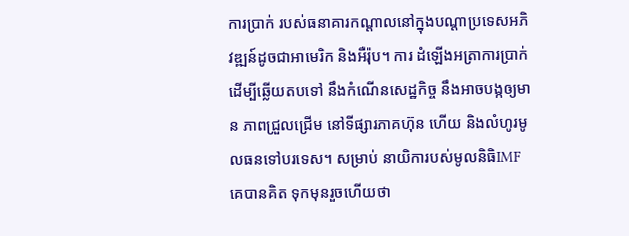ការប្រាក់ របស់ធនាគារកណ្តាលនៅក្នុងបណ្តាប្រទេសអភិវឌ្ឍន៍ដូចជាអាមេរិក និងអឺរ៉ុប។ ការ ដំឡើងអត្រាការប្រាក់ ដើម្បីឆ្លើយតបទៅ នឹងកំណើនសេដ្ឋកិច្ច នឹងអាចបង្កឲ្យមាន ភាពជ្រួលជ្រើម នៅទីផ្សារភាគហ៊ុន ហើយ និងលំហូរមូលធនទៅបរទេស។ សម្រាប់ នាយិការបស់មូលនិធិIMF គេបានគិត ទុកមុនរួចហើយថា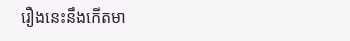រឿងនេះនឹងកើតមា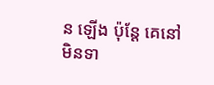ន ឡើង ប៉ុន្តែ គេនៅមិនទា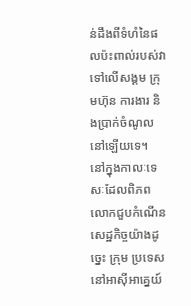ន់ដឹងពីទំហំនៃផលប៉ះពាល់របស់វាទៅលើសង្គម ក្រុមហ៊ុន ការងារ និងប្រាក់ចំណូល នៅឡើយទេ។
នៅក្នុងកាលៈទេសៈដែលពិភពលោកជួបកំណើនសេដ្ឋកិច្ចយ៉ាងដូច្នេះ ក្រុម ប្រទេសនៅអាស៊ីអាគ្នេយ៍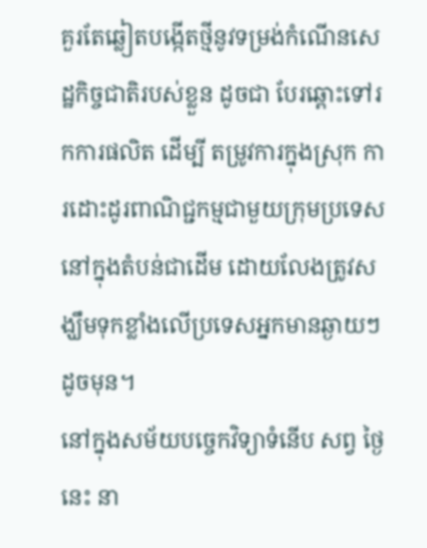គួរតែឆ្លៀតបង្កើតថ្មីនូវទម្រង់កំណើនសេដ្ឋកិច្ចជាតិរបស់ខ្លួន ដូចជា បែរឆ្ពោះទៅរកការផលិត ដើម្បី តម្រូវការក្នុងស្រុក ការដោះដូរពាណិជ្ជកម្មជាមួយក្រុមប្រទេសនៅក្នុងតំបន់ជាដើម ដោយលែងត្រូវសង្ឃឹមទុកខ្លាំងលើប្រទេសអ្នកមានឆ្ងាយៗដូចមុន។
នៅក្នុងសម័យបច្ចេកវិទ្យាទំនើប សព្វ ថ្ងៃនេះ នា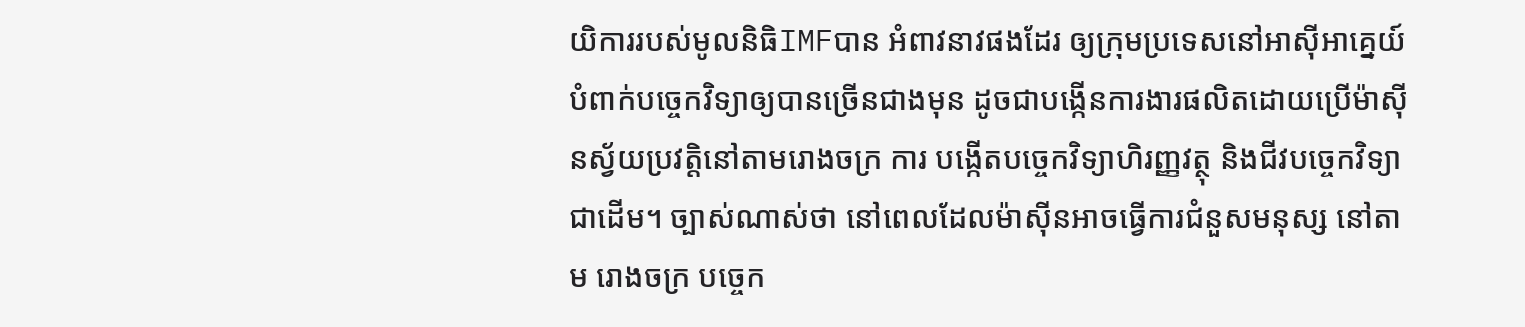យិការរបស់មូលនិធិIMFបាន អំពាវនាវផងដែរ ឲ្យក្រុមប្រទេសនៅអាស៊ីអាគ្នេយ៍បំពាក់បច្ចេកវិទ្យាឲ្យបានច្រើនជាងមុន ដូចជាបង្កើនការងារផលិតដោយប្រើម៉ាស៊ីនស្វ័យប្រវត្តិនៅតាមរោងចក្រ ការ បង្កើតបច្ចេកវិទ្យាហិរញ្ញវត្ថុ និងជីវបច្ចេកវិទ្យា ជាដើម។ ច្បាស់ណាស់ថា នៅពេលដែលម៉ាស៊ីនអាចធ្វើការជំនួសមនុស្ស នៅតាម រោងចក្រ បច្ចេក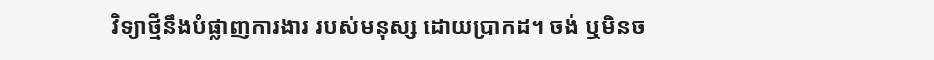វិទ្យាថ្មីនឹងបំផ្លាញការងារ របស់មនុស្ស ដោយប្រាកដ។ ចង់ ឬមិនច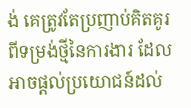ង់ គេត្រូវតែប្រញាប់គិតគូរពីទម្រង់ថ្មីនៃការងារ ដែលអាចផ្តល់ប្រយោជន៍ដល់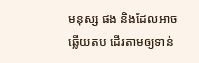មនុស្ស ផង និងដែលអាចឆ្លើយតប ដើរតាមឲ្យទាន់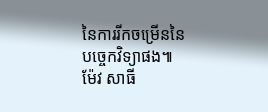នៃការរីកចម្រើននៃបច្ចេកវិទ្យាផង៕ ម៉ែវ សាធី